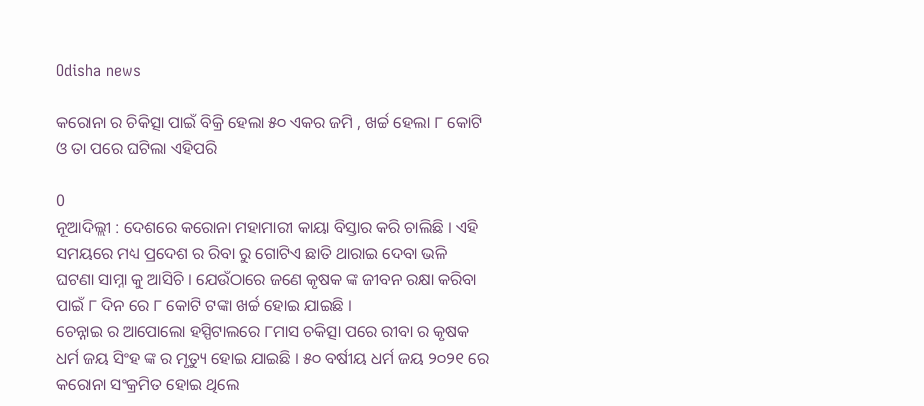Odisha news

କରୋନା ର ଚିକିତ୍ସା ପାଇଁ ବିକ୍ରି ହେଲା ୫୦ ଏକର ଜମି , ଖର୍ଚ୍ଚ ହେଲା ୮ କୋଟି ଓ ତା ପରେ ଘଟିଲା ଏହିପରି

0
ନୂଆଦିଲ୍ଲୀ : ଦେଶରେ କରୋନା ମହାମାରୀ କାୟା ବିସ୍ତାର କରି ଚାଲିଛି । ଏହି ସମୟରେ ମଧ୍ୟ ପ୍ରଦେଶ ର ରିବା ରୁ ଗୋଟିଏ ଛାତି ଥାରାଇ ଦେବା ଭଳି ଘଟଣା ସାମ୍ନା କୁ ଆସିଚି । ଯେଉଁଠାରେ ଜଣେ କୃଷକ ଙ୍କ ଜୀବନ ରକ୍ଷା କରିବା ପାଇଁ ୮ ଦିନ ରେ ୮ କୋଟି ଟଙ୍କା ଖର୍ଚ୍ଚ ହୋଇ ଯାଇଛି ।
ଚେନ୍ନାଇ ର ଆପୋଲୋ ହସ୍ପିଟାଲରେ ୮ମାସ ଚକିତ୍ସା ପରେ ରୀବା ର କୃଷକ ଧର୍ମ ଜୟ ସିଂହ ଙ୍କ ର ମୃତ୍ୟୁ ହୋଇ ଯାଇଛି । ୫୦ ବର୍ଷୀୟ ଧର୍ମ ଜୟ ୨୦୨୧ ରେ କରୋନା ସଂକ୍ରମିତ ହୋଇ ଥିଲେ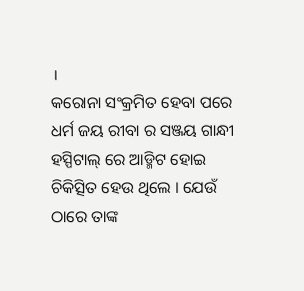।
କରୋନା ସଂକ୍ରମିତ ହେବା ପରେ ଧର୍ମ ଜୟ ରୀବା ର ସଞ୍ଜୟ ଗାନ୍ଧୀ ହସ୍ପିଟାଲ୍ ରେ ଆଡ୍ମିଟ ହୋଇ ଚିକିତ୍ସିତ ହେଉ ଥିଲେ । ଯେଉଁ ଠାରେ ତାଙ୍କ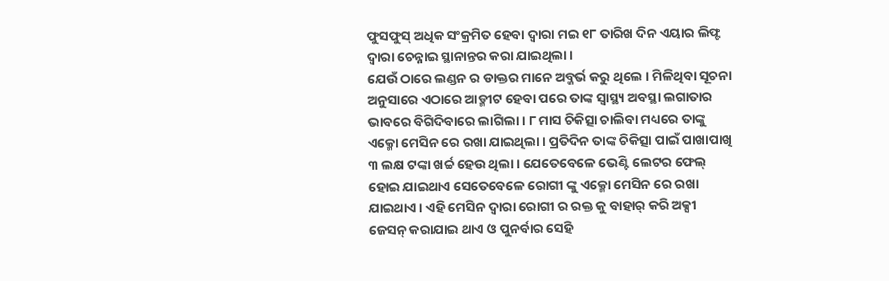ଫୁସଫୁସ୍ ଅଧିକ ସଂକ୍ରମିତ ହେବା ଦ୍ଵାରା ମଇ ୧୮ ତାରିଖ ଦିନ ଏୟାର ଲିଫ୍ଟ ଦ୍ଵାରା ଚେନ୍ନାଇ ସ୍ଥାନାନ୍ତର କରା ଯାଇଥିଲା ।
ଯେଉଁ ଠାରେ ଲଣ୍ଡନ ର ଡାକ୍ତର ମାନେ ଅବ୍ଜର୍ଭ କରୁ ଥିଲେ । ମିଳିଥିବା ସୂଚନା ଅନୁସାରେ ଏଠାରେ ଆଡ୍ମୀଟ ହେବା ପରେ ତାଙ୍କ ସ୍ବାସ୍ଥ୍ୟ ଅବସ୍ଥା ଲଗାତାର ଭାବରେ ବିଗିଦିବାରେ ଲାଗିଲା । ୮ ମାସ ଚିକିତ୍ସା ଚାଲିବା ମଧ୍ୟରେ ତାଙ୍କୁ ଏକ୍ମୋ ମେସିନ ରେ ରଖା ଯାଇଥିଲା । ପ୍ରତିଦିନ ତାଙ୍କ ଚିକିତ୍ସା ପାଇଁ ପାଖାପାଖି ୩ ଲକ୍ଷ ଟଙ୍କା ଖର୍ଚ୍ଚ ହେଉ ଥିଲା । ଯେତେବେଳେ ଭେଣ୍ଟି ଲେଟର ଫେଲ୍ ହୋଇ ଯାଇଥାଏ ସେତେବେଳେ ରୋଗୀ ଙ୍କୁ ଏକ୍ମୋ ମେସିନ ରେ ରଖା ଯାଇଥାଏ । ଏହି ମେସିନ ଦ୍ଵାରା ରୋଗୀ ର ରକ୍ତ କୁ ବାହାର୍ କରି ଅକ୍ସୀ ଜେସନ୍ କରାଯାଇ ଥାଏ ଓ ପୁନର୍ବାର ସେହି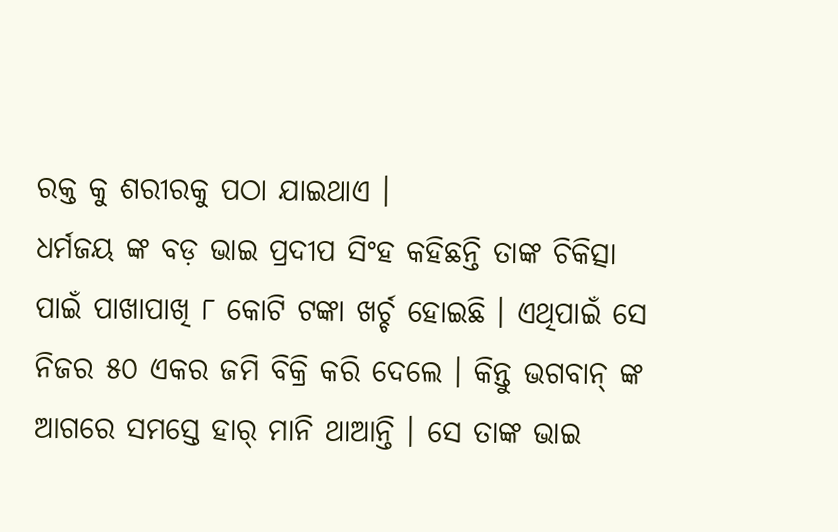ରକ୍ତ କୁ ଶରୀରକୁ ପଠା ଯାଇଥାଏ ।
ଧର୍ମଜୟ ଙ୍କ ବଡ଼ ଭାଇ ପ୍ରଦୀପ ସିଂହ କହିଛନ୍ତି ତାଙ୍କ ଚିକିତ୍ସା ପାଇଁ ପାଖାପାଖି ୮ କୋଟି ଟଙ୍କା ଖର୍ଚ୍ଚ ହୋଇଛି । ଏଥିପାଇଁ ସେ ନିଜର ୫୦ ଏକର ଜମି ବିକ୍ରି କରି ଦେଲେ । କିନ୍ତୁ ଭଗବାନ୍ ଙ୍କ ଆଗରେ ସମସ୍ତେ ହାର୍ ମାନି ଥାଆନ୍ତି । ସେ ତାଙ୍କ ଭାଇ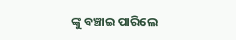ଙ୍କୁ ବଞ୍ଚାଇ ପାରିଲେ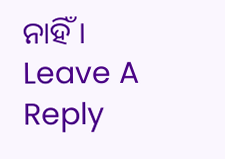ନାହିଁ ।
Leave A Reply